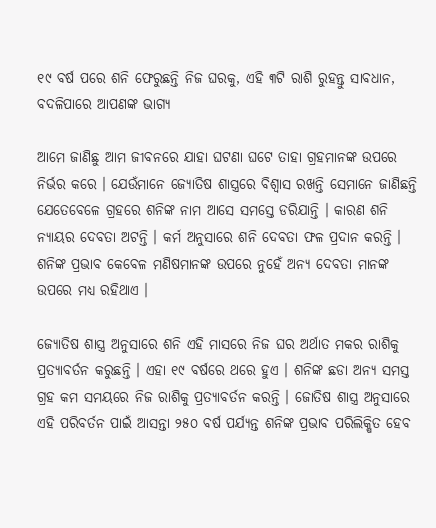୧୯ ବର୍ଷ ପରେ ଶନି ଫେରୁଛନ୍ତି ନିଜ ଘରକୁ, ଏହି ୩ଟି ରାଶି ରୁହନ୍ତୁ ସାବଧାନ, ବଦଳିପାରେ ଆପଣଙ୍କ ଭାଗ୍ୟ

ଆମେ ଜାଣିଛୁ ଆମ ଜୀବନରେ ଯାହା ଘଟଣା ଘଟେ ତାହା ଗ୍ରହମାନଙ୍କ ଉପରେ ନିର୍ଭର କରେ । ଯେଉଁମାନେ ଜ୍ୟୋତିଷ ଶାସ୍ତ୍ରରେ ବିଶ୍ଵାସ ରଖନ୍ତି ସେମାନେ ଜାଣିଛନ୍ତି ଯେତେବେଳେ ଗ୍ରହରେ ଶନିଙ୍କ ନାମ ଆସେ ସମସ୍ତେ ଡରିଯାନ୍ତି । କାରଣ ଶନି ନ୍ୟାୟର ଦେବତା ଅଟନ୍ତି । କର୍ମ ଅନୁସାରେ ଶନି ଦେବତା ଫଳ ପ୍ରଦାନ କରନ୍ତି । ଶନିଙ୍କ ପ୍ରଭାବ କେବେଳ ମଣିଷମାନଙ୍କ ଉପରେ ନୁହେଁ ଅନ୍ୟ ଦେବତା ମାନଙ୍କ ଉପରେ ମଧ୍ୟ ରହିଥାଏ ।

ଜ୍ୟୋତିଷ ଶାସ୍ତ୍ର ଅନୁସାରେ ଶନି ଏହି ମାସରେ ନିଜ ଘର ଅର୍ଥାତ ମକର ରାଶିକୁ ପ୍ରତ୍ୟାବର୍ତନ କରୁଛନ୍ତି । ଏହା ୧୯ ବର୍ଷରେ ଥରେ ହୁଏ । ଶନିଙ୍କ ଛଡା ଅନ୍ୟ ସମସ୍ତ ଗ୍ରହ କମ ସମୟରେ ନିଜ ରାଶିକୁ ପ୍ରତ୍ୟାବର୍ତନ କରନ୍ତି । ଜୋତିଷ ଶାସ୍ତ୍ର ଅନୁସାରେ ଏହି ପରିବର୍ତନ ପାଇଁ ଆସନ୍ତା ୨୫୦ ବର୍ଷ ପର୍ଯ୍ୟନ୍ତ ଶନିଙ୍କ ପ୍ରଭାବ ପରିଲିକ୍ଷିତ ହେବ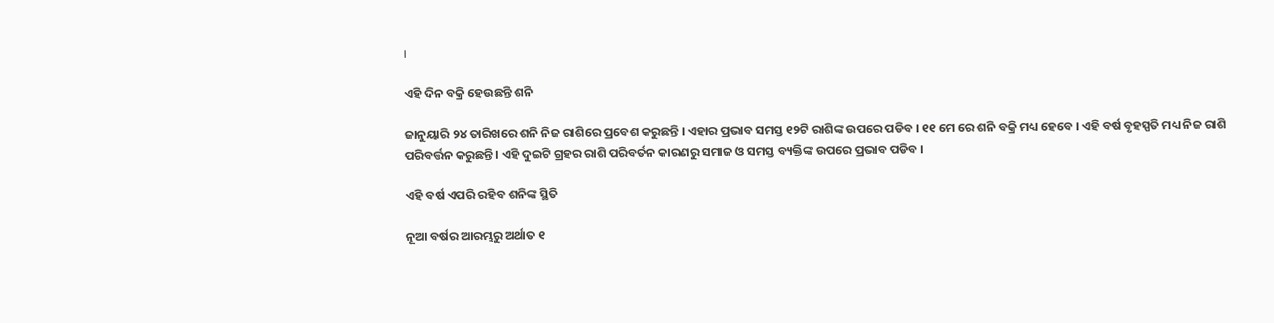।

ଏହି ଦିନ ବକ୍ରି ହେଉଛନ୍ତି ଶନି

ଜାନୁୟାରି ୨୪ ତାରିଖରେ ଶନି ନିଜ ରାଶିରେ ପ୍ରବେଶ କରୁଛନ୍ତି । ଏହାର ପ୍ରଭାବ ସମସ୍ତ ୧୨ଟି ରାଶିଙ୍କ ଉପରେ ପଡିବ । ୧୧ ମେ ରେ ଶନି ବକ୍ରି ମଧ୍ୟ ହେବେ । ଏହି ବର୍ଷ ବୃହସ୍ପତି ମଧ୍ୟ ନିଜ ରାଶି ପରିବର୍ତ୍ତନ କରୁଛନ୍ତି । ଏହି ଦୁଇଟି ଗ୍ରହର ରାଶି ପରିବର୍ତନ କାରଣରୁ ସମାଜ ଓ ସମସ୍ତ ବ୍ୟକ୍ତିଙ୍କ ଉପରେ ପ୍ରଭାବ ପଡିବ ।

ଏହି ବର୍ଷ ଏପରି ରହିବ ଶନିଙ୍କ ସ୍ଥିତି

ନୂଆ ବର୍ଷର ଆରମ୍ଭରୁ ଅର୍ଥାତ ୧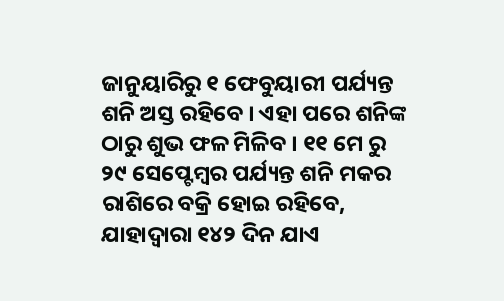ଜାନୁୟାରିରୁ ୧ ଫେବୁୟାରୀ ପର୍ଯ୍ୟନ୍ତ ଶନି ଅସ୍ତ ରହିବେ । ଏହା ପରେ ଶନିଙ୍କ ଠାରୁ ଶୁଭ ଫଳ ମିଳିବ । ୧୧ ମେ ରୁ ୨୯ ସେପ୍ଟେମ୍ବର ପର୍ଯ୍ୟନ୍ତ ଶନି ମକର ରାଶିରେ ବକ୍ରି ହୋଇ ରହିବେ, ଯାହାଦ୍ୱାରା ୧୪୨ ଦିନ ଯାଏ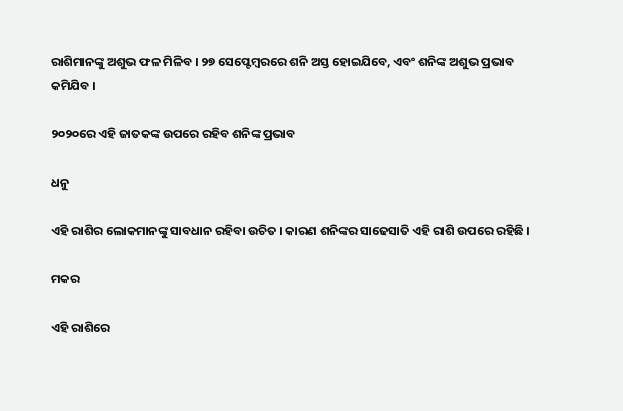ରାଶିମାନଙ୍କୁ ଅଶୁଭ ଫଳ ମିଳିବ । ୨୭ ସେପ୍ଟେମ୍ବରରେ ଶନି ଅସ୍ତ ହୋଇଯିବେ, ଏବଂ ଶନିଙ୍କ ଅଶୁଭ ପ୍ରଭାବ କମିଯିବ ।

୨୦୨୦ରେ ଏହି ଜାତକଙ୍କ ଉପରେ ରହିବ ଶନିଙ୍କ ପ୍ରଭାବ

ଧନୁ

ଏହି ରାଶିର ଲୋକମାନଙ୍କୁ ସାବଧାନ ରହିବା ଉଚିତ । କାରଣ ଶନିଙ୍କର ସାଢେସାତି ଏହି ରାଶି ଉପରେ ରହିଛି ।

ମକର

ଏହି ରାଶିରେ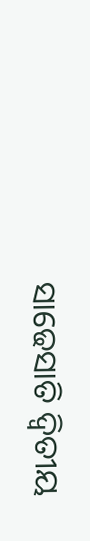ସାଢେସାତି ଦ୍ଵିତୀୟ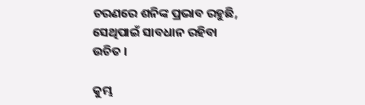ଚରଣରେ ଶନିଙ୍କ ପ୍ରଭାବ ରହୁଛି, ସେଥିପାଇଁ ସାବଧାନ ରହିବା ଉଚିତ ।

କୁମ୍ଭ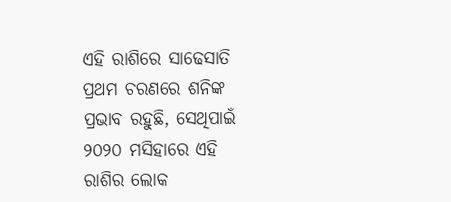ଏହି ରାଶିରେ ସାଢେସାତି ପ୍ରଥମ ଚରଣରେ ଶନିଙ୍କ ପ୍ରଭାବ ରହୁଛି, ସେଥିପାଇଁ ୨୦୨୦ ମସିହାରେ ଏହି ରାଶିର ଲୋକ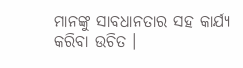ମାନଙ୍କୁ ସାବଧାନତାର ସହ କାର୍ଯ୍ୟ କରିବା ଉଚିତ ।